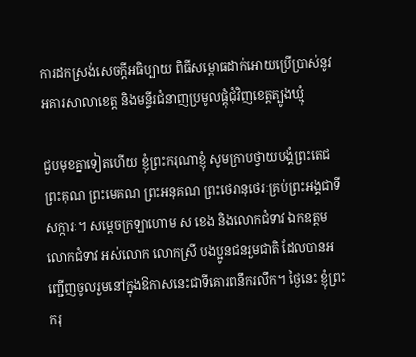ការដកស្រង់សេចក្តីអធិប្បាយ ពិធីសម្ពោធដាក់អោយប្រើប្រាស់នូវអគារសាលាខេត្ត និងមន្ទីរជំនាញប្រមូលផ្ដុំជុំវិញខេត្តត្បូងឃ្មុំ

ជួបមុខគ្នាទៀតហើយ ខ្ញុំព្រះករុណាខ្ញុំ សូមក្រាបថ្វាយបង្គំព្រះតេជព្រះគុណ ព្រះមេគណ ព្រះអនុគណ ព្រះថេរានុថេរៈគ្រប់ព្រះអង្គជាទីសក្ការៈ។ សម្ដេចក្រឡាហោម ស ខេង និងលោកជំទាវ ឯកឧត្តម លោកជំទាវ អស់លោក លោកស្រី បងប្អូនជនរួមជាតិ ដែលបានអញ្ជើញចូលរួមនៅក្នុងឱកាសនេះជាទីគោរពនឹករលឹក។ ថ្ងៃនេះ ខ្ញុំព្រះករុ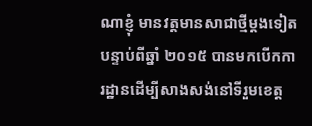ណាខ្ញុំ មានវត្តមានសាជាថ្មីម្ដងទៀតបន្ទាប់ពីឆ្នាំ ២០១៥ បានមកបើកការដ្ឋានដើម្បីសាងសង់នៅទីរួមខេត្ត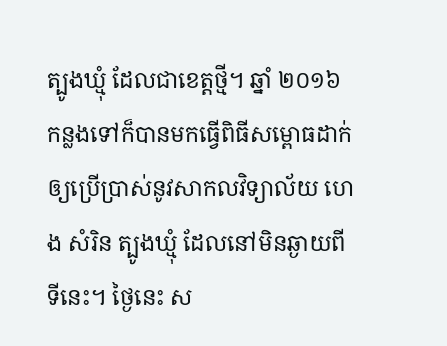ត្បូងឃ្មុំ ដែលជាខេត្តថ្មី។ ឆ្នាំ ២០១៦ កន្លងទៅក៏បានមកធ្វើពិធីសម្ពោធដាក់ឲ្យប្រើប្រាស់នូវសាកលវិទ្យាល័យ ហេង សំរិន ត្បូងឃ្មុំ ដែលនៅមិនឆ្ងាយពីទីនេះ។ ថ្ងៃនេះ ស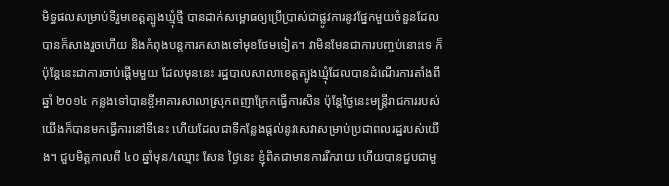មិទ្ធផលសម្រាប់ទីរួមខេត្តត្បូងឃ្មុំថ្មី បានដាក់សម្ពោធឲ្យប្រើប្រាស់ជាផ្លូវការនូវផ្នែកមួយចំនួនដែលបានក៏សាងរួចហើយ និងកំពុងបន្តការកសាងទៅមុខថែមទៀត។ វាមិនមែនជាការបញ្ចប់នោះទេ ក៏ប៉ុន្តែនេះជាការចាប់ផ្ដើមមួយ ដែលមុននេះ រដ្ឋបាលសាលាខេត្តត្បូងឃ្មុំដែលបានដំណើរការតាំងពីឆ្នាំ ២០១៤ កន្លងទៅបានខ្ចីអាគារសាលាស្រុកពញាក្រែកធ្វើការសិន ប៉ុន្តែថ្ងៃនេះមន្រ្ដីរាជការរបស់យើងក៏បានមកធ្វើការនៅទីនេះ ហើយដែលជាទីកន្លែងផ្ដល់នូវសេវាសម្រាប់ប្រជាពលរដ្ឋរបស់យើង។ ជួបមិត្តកាលពី ៤០ ឆ្នាំមុន/ឈ្មោះ សែន ថ្ងៃនេះ ខ្ញុំពិតជាមានការរីករាយ ហើយបានជួបជាមួ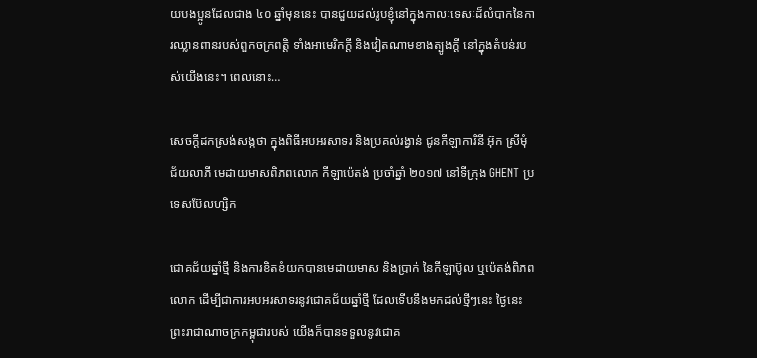យបងប្អូនដែលជាង ៤០ ឆ្នាំមុននេះ បានជួយដល់រូបខ្ញុំនៅក្នុងកាលៈទេសៈដ៏លំបាកនៃការឈ្លានពានរបស់ពួកចក្រពត្តិ ទាំងអាមេរិកក្ដី និងវៀតណាមខាងត្បូងក្ដី នៅក្នុងតំបន់របស់យើងនេះ។ ពេលនោះ…

សេចក្តីដកស្រង់សង្កថា ក្នុងពិធីអបអរសាទរ និងប្រគល់រង្វាន់ ជូនកីឡាការិនី អ៊ុក ស្រីមុំ ជ័យលាភី មេដាយមាសពិភពលោក កីឡាប៉េតង់ ប្រចាំឆ្នាំ ២០១៧ នៅទីក្រុង GHENT ប្រទេសប៊ែលហ្សិក

ជោគជ័យឆ្នាំថ្មី និងការខិតខំយកបានមេដាយមាស និងប្រាក់ នៃកីឡាប៊ូល ឬប៉េតង់ពិភពលោក ដើម្បីជាការអបអរសាទរនូវជោគជ័យឆ្នាំថ្មី ដែលទើបនឹងមកដល់ថ្មីៗនេះ ថ្ងៃនេះ ព្រះរាជាណាចក្រកម្ពុជារបស់ យើងក៏បានទទួលនូវជោគ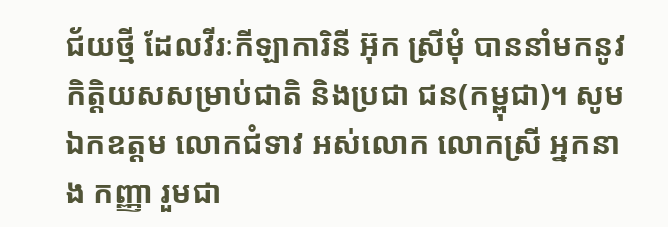ជ័យថ្មី ដែលវីរៈកីឡាការិនី អ៊ុក ស្រីមុំ បាននាំមកនូវកិត្តិយសសម្រាប់ជាតិ និងប្រជា ជន(កម្ពុជា)។ សូមឯកឧត្តម លោកជំទាវ អស់លោក លោកស្រី អ្នកនាង កញ្ញា រួមជា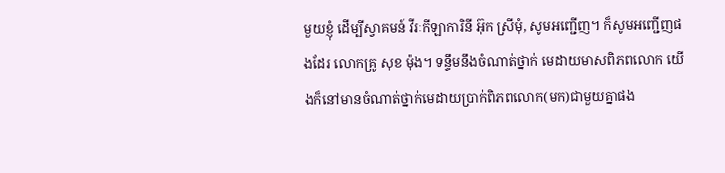មួយខ្ញុំ ដើម្បីស្វាគមន៍ វីរៈកីឡាការិនី អ៊ុក ស្រីមុំ, សូមអញ្ជើញ។ ក៏សូមអញ្ជើញផងដែរ លោកគ្រូ សុខ ម៉ុង។ ទន្ទឹមនឹងចំណាត់ថ្នាក់ មេដាយមាសពិភពលោក យើងក៏នៅមានចំណាត់ថ្នាក់មេដាយប្រាក់ពិភពលោក(មក)ជាមួយគ្នាផង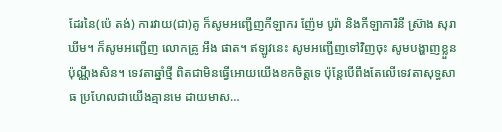ដែរនៃ(ប៉េ តង់) ការវាយ(ជា)គូ ក៏សូមអញ្ជើញកីឡាករ ញ៉ែម បូរ៉ា និងកីឡាការិនី ស្រ៊ាង សុរាឃីម។ ក៏សូមអញ្ជើញ លោកគ្រូ អឹង ផាត។ ឥឡូវនេះ សូមអញ្ជើញទៅវិញចុះ សូមបង្ហាញខ្លួនប៉ុណ្ណឹងសិន។ ទេវតាឆ្នាំថ្មី ពិតជាមិនធ្វើអោយយើងខកចិត្តទេ ប៉ុន្តែបើពឹងតែលើទេវតាសុទ្ធសាធ ប្រហែលជាយើងគ្មានមេ ដាយមាស…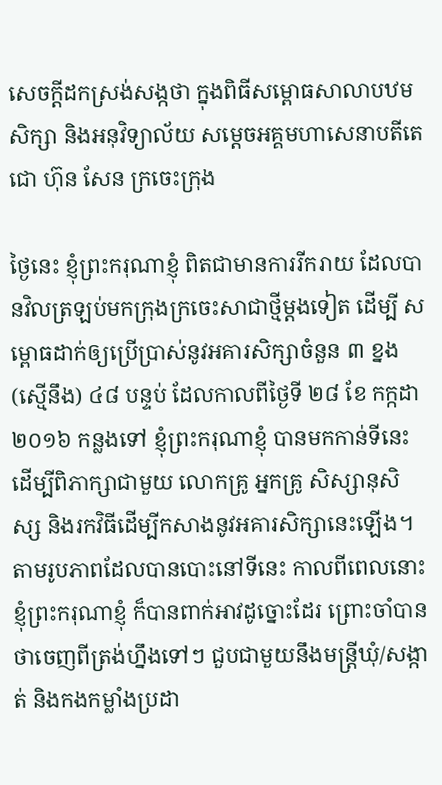សេចក្តីដកស្រង់សង្កថា ក្នុងពិធីសម្ពោធសាលាបឋមសិក្សា និងអនុវិទ្យាល័យ សម្តេចអគ្គមហាសេនាបតីតេជោ ហ៊ុន សែន ក្រចេះក្រុង

ថ្ងៃនេះ ខ្ញុំព្រះករុណាខ្ញុំ ពិតជាមានការរីករាយ ដែលបានវិលត្រឡប់មកក្រុងក្រចេះសាជាថ្មីម្តងទៀត ដើម្បី សម្ពោធដាក់ឲ្យប្រើប្រាស់នូវអគារសិក្សាចំនួន ៣ ខ្នង (ស្មើនឹង) ៤៨ បន្ទប់ ដែលកាលពីថ្ងៃទី ២៨ ខែ កក្កដា ២០១៦ កន្លងទៅ ខ្ញុំព្រះករុណាខ្ញុំ បានមកកាន់ទីនេះ ដើម្បីពិភាក្សាជាមួយ លោកគ្រូ អ្នកគ្រូ សិស្សានុសិស្ស និងរកវិធីដើម្បីកសាងនូវអគារសិក្សានេះឡើង។ តាមរូបភាពដែលបានបោះនៅទីនេះ កាលពីពេលនោះ ខ្ញុំព្រះករុណាខ្ញុំ ក៏បានពាក់អាវដូច្នោះដែរ ព្រោះចាំបានថាចេញពីត្រង់ហ្នឹងទៅៗ ជួបជាមួយនឹងមន្ត្រីឃុំ/សង្កាត់ និងកងកម្លាំងប្រដា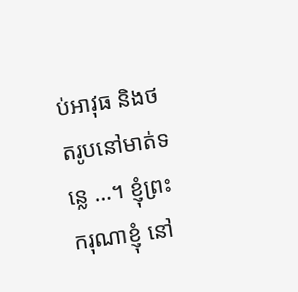ប់អាវុធ និងថតរូបនៅមាត់ទន្លេ …។ ខ្ញុំព្រះករុណាខ្ញុំ នៅ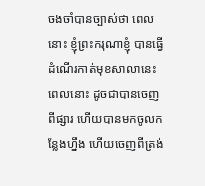ចងចាំបានច្បាស់ថា ពេលនោះ ខ្ញុំព្រះករុណាខ្ញុំ បានធ្វើដំណើរកាត់មុខសាលានេះ ពេលនោះ ដូចជាបានចេញពីផ្សារ ហើយបានមកចូលកន្លែងហ្នឹង ហើយចេញពីត្រង់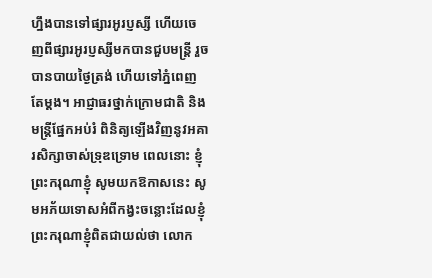ហ្នឹងបានទៅផ្សារអូរប្ញស្សី ហើយចេញពីផ្សារអូរប្ញស្សីមកបានជួបមន្ត្រី រួចបានបាយថ្ងៃត្រង់ ហើយទៅភ្នំពេញតែម្តង។ អាជ្ញាធរថ្នាក់ក្រោមជាតិ និងមន្ត្រីផ្នែកអប់រំ ពិនិត្យឡើងវិញនូវអគារសិក្សាចាស់ទ្រុឌទ្រោម ពេលនោះ ខ្ញុំព្រះករុណាខ្ញុំ សូមយកឱកាសនេះ សូមអភ័យទោសអំពីកង្វះចន្លោះដែលខ្ញុំព្រះករុណាខ្ញុំពិតជាយល់ថា លោក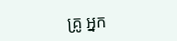គ្រូ អ្នក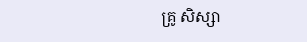គ្រូ សិស្សា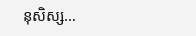នុសិស្ស…